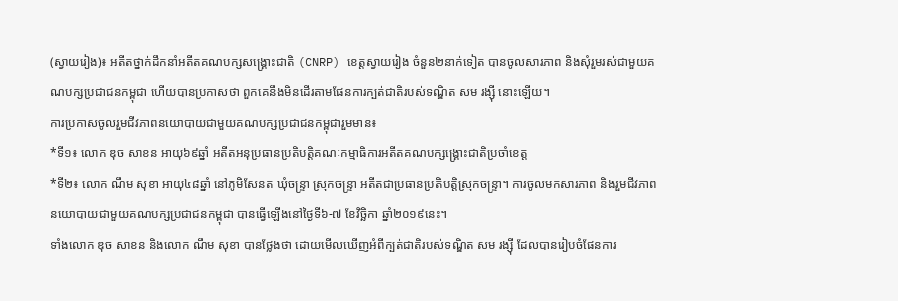(ស្វាយរៀង)៖ អតីតថ្នាក់ដឹកនាំអតីតគណបក្សសង្គ្រោះជាតិ (CNRP) ខេត្តស្វាយរៀង ចំនួន២នាក់ទៀត បានចូលសារភាព និងសុំរួមរស់ជាមួយគណបក្សប្រជាជនកម្ពុជា ហើយបានប្រកាសថា ពួកគេនឹងមិនដើរតាមផែនការក្បត់ជាតិរបស់ទណ្ឌិត សម រង្ស៊ី នោះឡើយ។
ការប្រកាសចូលរួមជីវភាពនយោបាយជាមួយគណបក្សប្រជាជនកម្ពុជារួមមាន៖
*ទី១៖ លោក ឌុច សាខន អាយុ៦៩ឆ្នាំ អតីតអនុប្រធានប្រតិបត្តិគណៈកម្មាធិការអតីតគណបក្សង្គ្រោះជាតិប្រចាំខេត្ត
*ទី២៖ លោក ណឹម សុខា អាយុ៤៨ឆ្នាំ នៅភូមិសែនត ឃុំចន្ទ្រា ស្រុកចន្ទ្រា អតីតជាប្រធានប្រតិបត្តិស្រុកចន្ទ្រា។ ការចូលមកសារភាព និងរួមជីវភាពនយោបាយជាមួយគណបក្សប្រជាជនកម្ពុជា បានធ្វើឡើងនៅថ្ងៃទី៦-៧ ខែវិច្ឆិកា ឆ្នាំ២០១៩នេះ។
ទាំងលោក ឌុច សាខន និងលោក ណឹម សុខា បានថ្លែងថា ដោយមើលឃើញអំពីក្បត់ជាតិរបស់ទណ្ឌិត សម រង្ស៊ី ដែលបានរៀបចំផែនការ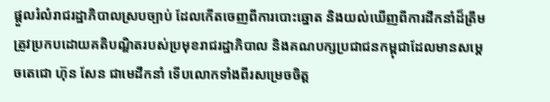ផ្ដួលរំលំរាជរដ្ឋាភិបាលស្របច្បាប់ ដែលកើតចេញពីការបោះឆ្នោត និងយល់ឃើញពីការដឹកនាំដ៏ត្រឹមត្រូវប្រកបដោយគតិបណ្ឌិតរបស់ប្រមុខរាជរដ្ឋាភិបាល និងគណបក្សប្រជាជនកម្ពុជាដែលមានសម្តេចតេជោ ហ៊ុន សែន ជាមេដឹកនាំ ទើបលោកទាំងពីរសម្រេចចិត្ត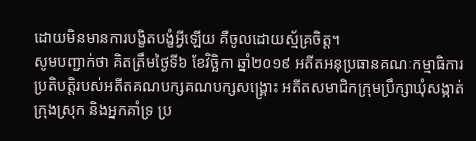ដោយមិនមានការបង្ខិតបង្ខំអ្វីឡើយ គឺចូលដោយស្ម័គ្រចិត្ត។
សូមបញ្ជាក់ថា គិតត្រឹមថ្ងៃទី៦ ខែវិច្ឆិកា ឆ្នាំ២០១៩ អតីតអនុប្រធានគណៈកម្មាធិការប្រតិបត្តិរបស់អតីតគណបក្សគណបក្សសង្គ្រោះ អតីតសមាជិកក្រុមប្រឹក្សាឃុំសង្កាត់ក្រុងស្រុក និងអ្នកគាំទ្រ ប្រ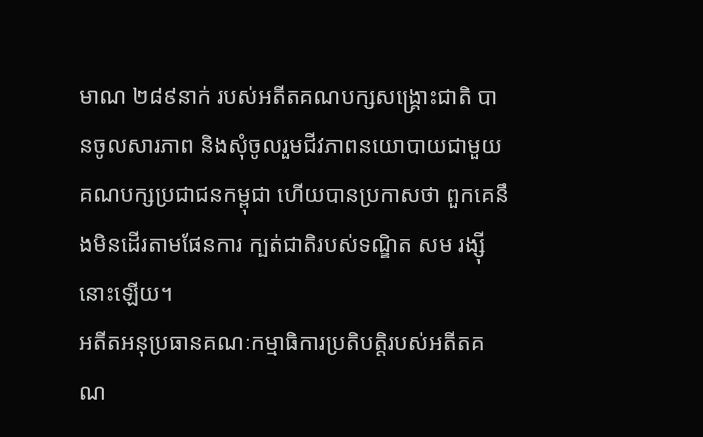មាណ ២៨៩នាក់ របស់អតីតគណបក្សសង្គ្រោះជាតិ បានចូលសារភាព និងសុំចូលរួមជីវភាពនយោបាយជាមួយគណបក្សប្រជាជនកម្ពុជា ហើយបានប្រកាសថា ពួកគេនឹងមិនដើរតាមផែនការ ក្បត់ជាតិរបស់ទណ្ឌិត សម រង្ស៊ី នោះឡើយ។
អតីតអនុប្រធានគណៈកម្មាធិការប្រតិបត្តិរបស់អតីតគណ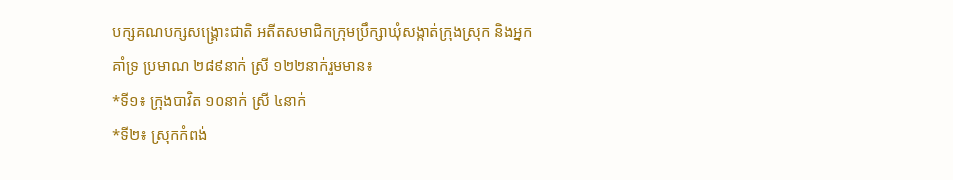បក្សគណបក្សសង្គ្រោះជាតិ អតីតសមាជិកក្រុមប្រឹក្សាឃុំសង្កាត់ក្រុងស្រុក និងអ្នកគាំទ្រ ប្រមាណ ២៨៩នាក់ ស្រី ១២២នាក់រួមមាន៖
*ទី១៖ ក្រុងបាវិត ១០នាក់ ស្រី ៤នាក់
*ទី២៖ ស្រុកកំពង់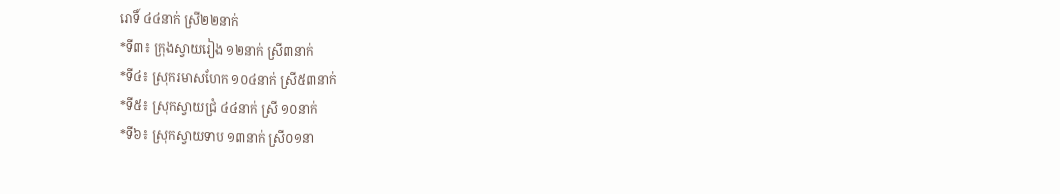រោទិ៍ ៤៤នាក់ ស្រី២២នាក់
*ទី៣៖ ក្រុងស្វាយរៀង ១២នាក់ ស្រី៣នាក់
*ទី៤៖ ស្រុករមាសហែក ១០៤នាក់ ស្រី៥៣នាក់
*ទី៥៖ ស្រុកស្វាយជ្រំ ៤៤នាក់ ស្រី ១០នាក់
*ទី៦៖ ស្រុកស្វាយទាប ១៣នាក់ ស្រី០១នា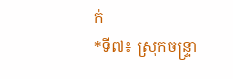ក់
*ទី៧៖ ស្រុកចន្ទ្រា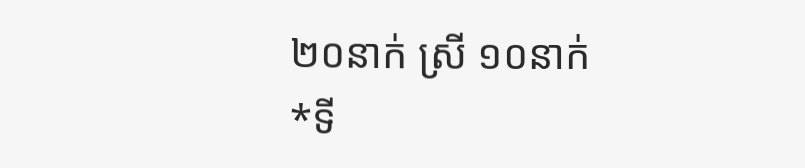២០នាក់ ស្រី ១០នាក់
*ទី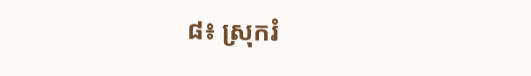៨៖ ស្រុករំ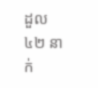ដួល៤២ នាក់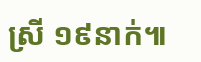ស្រី ១៩នាក់៕